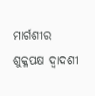ମାର୍ଗଶୀର ଶୁକ୍ଳପକ୍ଷ ଦ୍ୱାଦଶୀ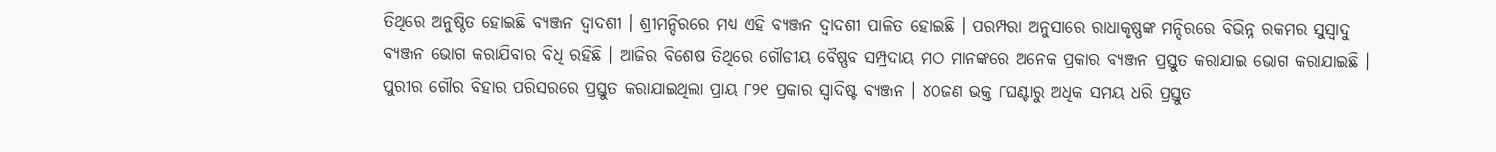ତିଥିରେ ଅନୁଷ୍ଠିତ ହୋଇଛି ବ୍ୟଞ୍ଜନ ଦ୍ୱାଦଶୀ । ଶ୍ରୀମନ୍ଦିରରେ ମଧ୍ୟ ଏହି ବ୍ୟଞ୍ଜନ ଦ୍ୱାଦଶୀ ପାଳିତ ହୋଇଛି । ପରମ୍ପରା ଅନୁସାରେ ରାଧାକୃଷ୍ଣଙ୍କ ମନ୍ଦିରରେ ବିଭିନ୍ନ ରକମର ସୁସ୍ୱାଦୁ ବ୍ୟଞ୍ଜନ ଭୋଗ କରାଯିବାର ବିଧି ରହିଛି । ଆଜିର ବିଶେଷ ତିଥିରେ ଗୌଡୀୟ ବୈଷ୍ଣବ ସମ୍ପ୍ରଦାୟ ମଠ ମାନଙ୍କରେ ଅନେକ ପ୍ରକାର ବ୍ୟଞ୍ଜନ ପ୍ରସ୍ତୁତ କରାଯାଇ ଭୋଗ କରାଯାଇଛି । ପୁରୀର ଗୌର ବିହାର ପରିସରରେ ପ୍ରସ୍ତୁତ କରାଯାଇଥିଲା ପ୍ରାୟ ୮୨୧ ପ୍ରକାର ସ୍ୱାଦିଷ୍ଟ ବ୍ୟଞ୍ଜନ । ୪୦ଜଣ ଭକ୍ତ ୮ଘଣ୍ଟାରୁ ଅଧିକ ସମୟ ଧରି ପ୍ରସ୍ତୁତ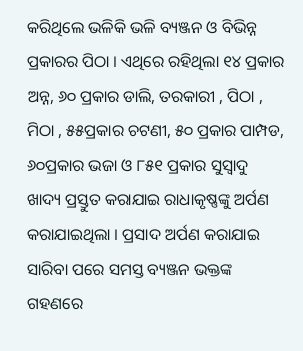କରିଥିଲେ ଭଳିକି ଭଳି ବ୍ୟଞ୍ଜନ ଓ ବିଭିନ୍ନ ପ୍ରକାରର ପିଠା । ଏଥିରେ ରହିଥିଲା ୧୪ ପ୍ରକାର ଅନ୍ନ, ୬୦ ପ୍ରକାର ଡାଲି, ତରକାରୀ , ପିଠା , ମିଠା , ୫୫ପ୍ରକାର ଚଟଣୀ, ୫୦ ପ୍ରକାର ପାମ୍ପଡ, ୬୦ପ୍ରକାର ଭଜା ଓ ୮୫୧ ପ୍ରକାର ସୁସ୍ୱାଦୁ ଖାଦ୍ୟ ପ୍ରସ୍ତୁତ କରାଯାଇ ରାଧାକୃଷ୍ଣଙ୍କୁ ଅର୍ପଣ କରାଯାଇଥିଲା । ପ୍ରସାଦ ଅର୍ପଣ କରାଯାଇ ସାରିବା ପରେ ସମସ୍ତ ବ୍ୟଞ୍ଜନ ଭକ୍ତଙ୍କ ଗହଣରେ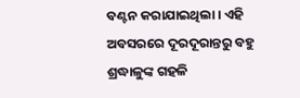ବଣ୍ଟନ କରାଯାଇଥିଲା । ଏହି ଅବସରରେ ଦୂରଦୂରାନ୍ତରୁ ବହୁ ଶ୍ରଦ୍ଧାଳୁଙ୍କ ଗହଳି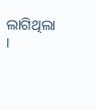ଲାଗିଥିଲା ।